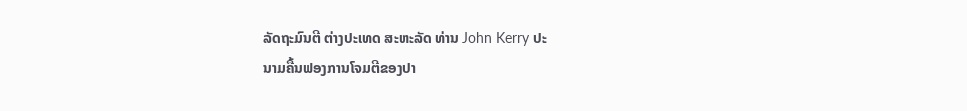ລັດຖະມົນຕີ ຕ່າງປະເທດ ສະຫະລັດ ທ່ານ John Kerry ປະ
ນາມຄື້ນຟອງການໂຈມຕີຂອງປາ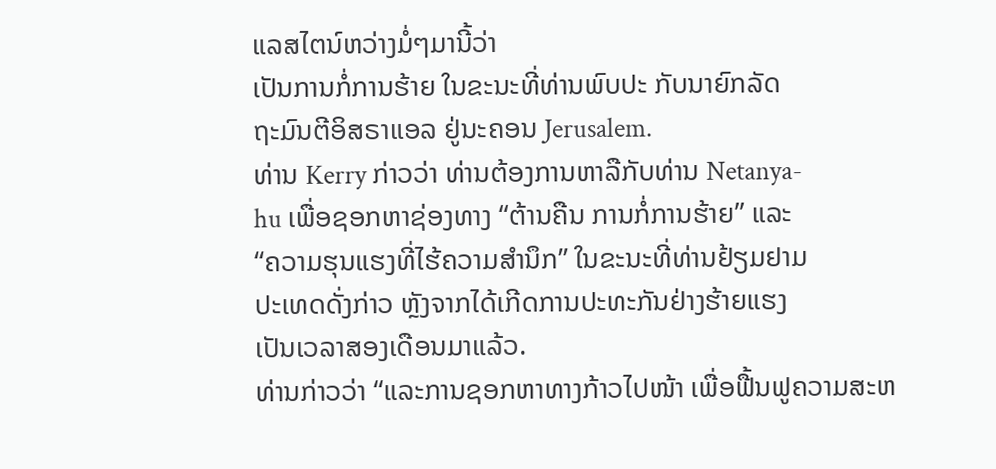ແລສໄຕນ໌ຫວ່າງມໍ່ໆມານີ້ວ່າ
ເປັນການກໍ່ການຮ້າຍ ໃນຂະນະທີ່ທ່ານພົບປະ ກັບນາຍົກລັດ
ຖະມົນຕີອິສຣາແອລ ຢູ່ນະຄອນ Jerusalem.
ທ່ານ Kerry ກ່າວວ່າ ທ່ານຕ້ອງການຫາລືກັບທ່ານ Netanya-
hu ເພື່ອຊອກຫາຊ່ອງທາງ “ຕ້ານຄືນ ການກໍ່ການຮ້າຍ” ແລະ
“ຄວາມຮຸນແຮງທີ່ໄຮ້ຄວາມສຳນຶກ” ໃນຂະນະທີ່ທ່ານຢ້ຽມຢາມ
ປະເທດດັ່ງກ່າວ ຫຼັງຈາກໄດ້ເກີດການປະທະກັນຢ່າງຮ້າຍແຮງ
ເປັນເວລາສອງເດືອນມາແລ້ວ.
ທ່ານກ່າວວ່າ “ແລະການຊອກຫາທາງກ້າວໄປໜ້າ ເພື່ອຟື້ນຟູຄວາມສະຫ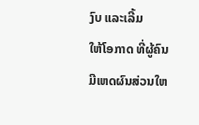ງົບ ແລະເລີ້ມ
ໃຫ້ໂອກາດ ທີ່ຜູ້ຄົນມີເຫດຜົນສ່ວນໃຫ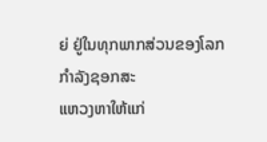ຍ່ ຢູ່ໃນທຸກພາກສ່ວນຂອງໂລກ ກຳລັງຊອກສະ
ແຫວງຫາໃຫ້ແກ່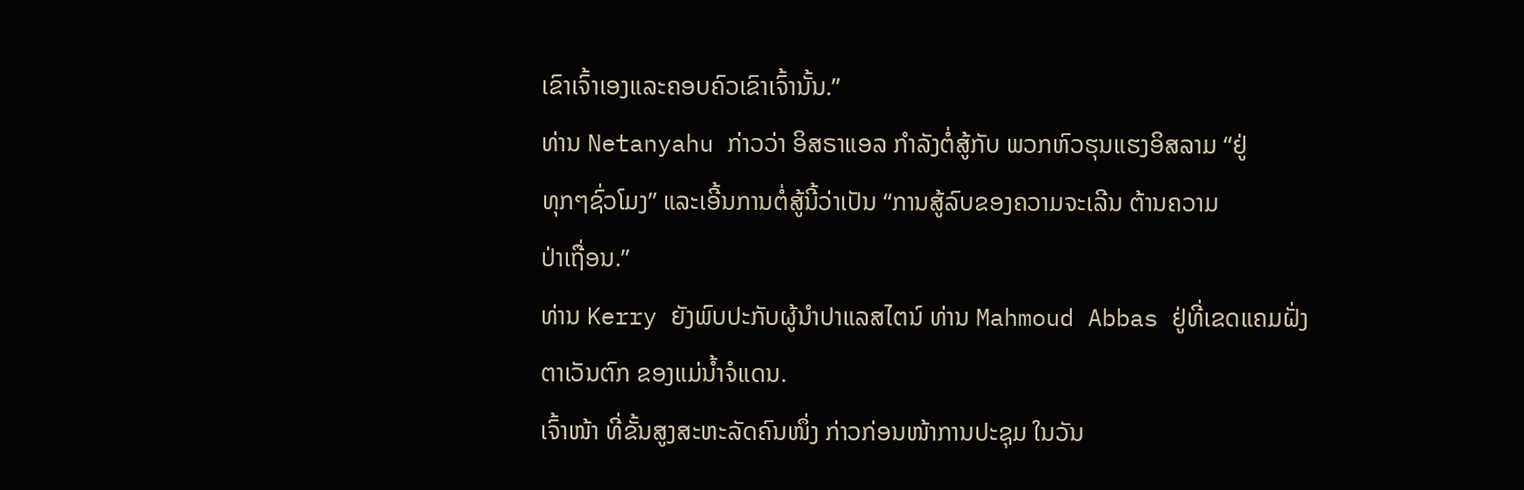ເຂົາເຈົ້າເອງແລະຄອບຄົວເຂົາເຈົ້ານັ້ນ.”
ທ່ານ Netanyahu ກ່າວວ່າ ອິສຣາແອລ ກຳລັງຕໍ່ສູ້ກັບ ພວກຫົວຮຸນແຮງອິສລາມ “ຢູ່
ທຸກໆຊົ່ວໂມງ” ແລະເອີ້ນການຕໍ່ສູ້ນີ້ວ່າເປັນ “ການສູ້ລົບຂອງຄວາມຈະເລີນ ຕ້ານຄວາມ
ປ່າເຖື່ອນ.”
ທ່ານ Kerry ຍັງພົບປະກັບຜູ້ນຳປາແລສໄຕນ໌ ທ່ານ Mahmoud Abbas ຢູ່ທີ່ເຂດແຄມຝັ່ງຕາເວັນຕົກ ຂອງແມ່ນໍ້າຈໍແດນ.
ເຈົ້າໜ້າ ທີ່ຂັ້ນສູງສະຫະລັດຄົນໜຶ່ງ ກ່າວກ່ອນໜ້າການປະຊຸມ ໃນວັນ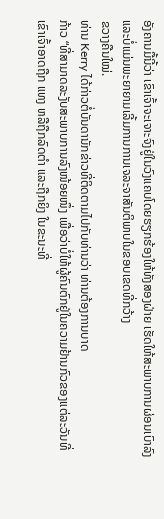ອັງຄານມື້ນີ້ວ່າ ເຂົາເຈົ້າຈະເຈາະຈົງຢູ່ໃນວົງແຄບໂດຍຮຽກຮ້ອງໃຫ້ທັງສອງຝ່າຍ ເຮັດໃຫ້ສະພາບການຜ່ອນເບົາລົງ ແລະບໍ່ແມ່ນພະຍາຍາມເລີ້ມການການເຈລະຈາສັນຕິພາບໃນຂອບເຂດທີ່ກວ້າງ
ຂວາງຄືນໃໝ່.
ທ່ານ Kerry ໄດ້ກ່າວຕໍ່ບັນດານັກຂ່າວທີ່ຕິດຕາມໄປກັບທ່ານວ່າ ທ່ານຕ້ອງການບາດ
ກ້າວ “ທີ່ສາມາດລະງັບສະພາບການລົງໜ້ອຍໜຶ່ງ ເພື່ອວ່າບໍ່ໃຫ້ຜູ້ຄົນຕົກຢູ່ໃນຄວາມຢ້ານກົວຂອງແຕ່ລະວັນທີ່ ເຂົາເຈົ້າອາດຖືກ ແທງ ຫລືຖືກລົດຕຳ ແລະຖືກຍິງ ໃນຂະນະທີ່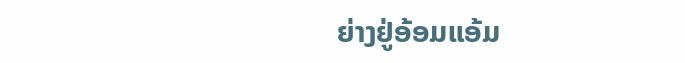ຍ່າງຢູ່ອ້ອມແອ້ມ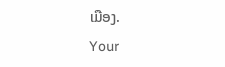ເມືອງ.
Your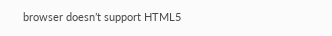browser doesn’t support HTML5